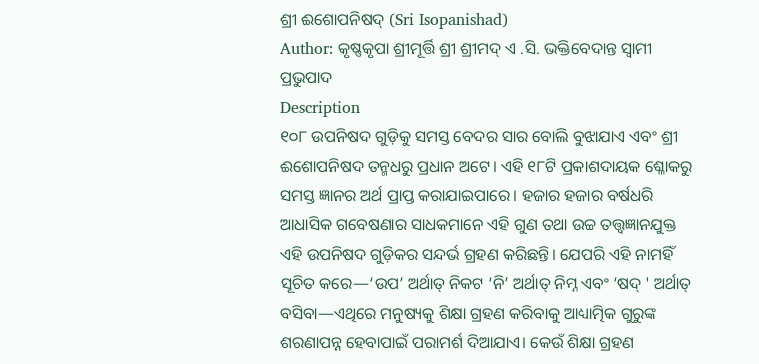ଶ୍ରୀ ଈଶୋପନିଷଦ୍ (Sri Isopanishad)
Author: କୃଷ୍ଣକୃପା ଶ୍ରୀମୂର୍ତ୍ତି ଶ୍ରୀ ଶ୍ରୀମଦ୍ ଏ .ସି. ଭକ୍ତିବେଦାନ୍ତ ସ୍ୱାମୀ ପ୍ରଭୁପାଦ
Description
୧୦୮ ଉପନିଷଦ ଗୁଡ଼ିକୁ ସମସ୍ତ ବେଦର ସାର ବୋଲି ବୁଝାଯାଏ ଏବଂ ଶ୍ରୀ ଈଶୋପନିଷଦ ତନ୍ମଧରୁ ପ୍ରଧାନ ଅଟେ। ଏହି ୧୮ଟି ପ୍ରକାଶଦାୟକ ଶ୍ଳୋକରୁ ସମସ୍ତ ଜ୍ଞାନର ଅର୍ଥ ପ୍ରାପ୍ତ କରାଯାଇପାରେ। ହଜାର ହଜାର ବର୍ଷଧରି ଆଧାସିକ ଗବେଷଣାର ସାଧକମାନେ ଏହି ଗୁଣ ତଥା ଉଚ୍ଚ ତତ୍ତ୍ୱଜ୍ଞାନଯୁକ୍ତ ଏହି ଉପନିଷଦ ଗୁଡ଼ିକର ସନ୍ଦର୍ଭ ଗ୍ରହଣ କରିଛନ୍ତି। ଯେପରି ଏହି ନାମହିଁ ସୂଚିତ କରେ—‘ଉପ’ ଅର୍ଥାତ୍ ନିକଟ ‘ନି’ ଅର୍ଥାତ୍ ନିମ୍ନ ଏବଂ ‘ଷଦ୍ ' ଅର୍ଥାତ୍ ବସିବା—ଏଥିରେ ମନୁଷ୍ୟକୁ ଶିକ୍ଷା ଗ୍ରହଣ କରିବାକୁ ଆଧ୍ୟାତ୍ମିକ ଗୁରୁଙ୍କ ଶରଣାପନ୍ନ ହେବାପାଇଁ ପରାମର୍ଶ ଦିଆଯାଏ। କେଉଁ ଶିକ୍ଷା ଗ୍ରହଣ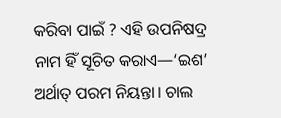କରିବା ପାଇଁ ? ଏହି ଉପନିଷଦ୍ର ନାମ ହିଁ ସୂଚିତ କରାଏ—‘ଇଶ’ ଅର୍ଥାତ୍ ପରମ ନିୟନ୍ତା। ଚାଲ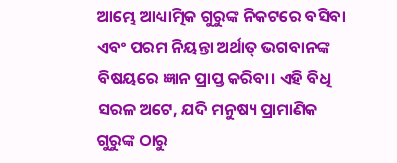ଆମ୍ଭେ ଆଧ୍ୟାତ୍ମିକ ଗୁରୁଙ୍କ ନିକଟରେ ବସିବା ଏବଂ ପରମ ନିୟନ୍ତା ଅର୍ଥାତ୍ ଭଗବାନଙ୍କ ବିଷୟରେ ଜ୍ଞାନ ପ୍ରାପ୍ତ କରିବା। ଏହି ବିଧି ସରଳ ଅଟେ, ଯଦି ମନୁଷ୍ୟ ପ୍ରାମାଣିକ ଗୁରୁଙ୍କ ଠାରୁ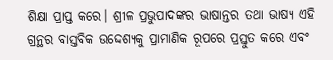ଶିକ୍ଷା ପ୍ରାପ୍ତ କରେ। ଶ୍ରୀଳ ପ୍ରଭୁପାଦଙ୍କର ଭାଷାନ୍ତର ତଥା ଭାଷ୍ୟ ଏହି ଗ୍ରନ୍ଥର ବାସ୍ତବିକ ଉଦ୍ଦେଶ୍ୟକୁ ପ୍ରାମାଣିକ ରୂପରେ ପ୍ରସ୍ତୁତ କରେ ଏବଂ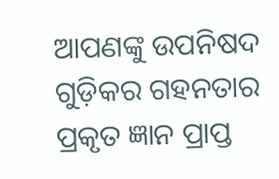ଆପଣଙ୍କୁ ଉପନିଷଦ ଗୁଡ଼ିକର ଗହନତାର ପ୍ରକୃତ ଜ୍ଞାନ ପ୍ରାପ୍ତ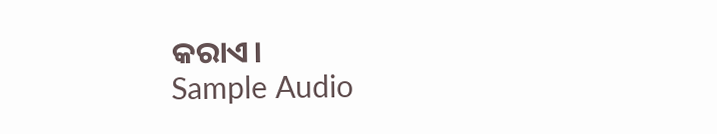କରାଏ।
Sample Audio